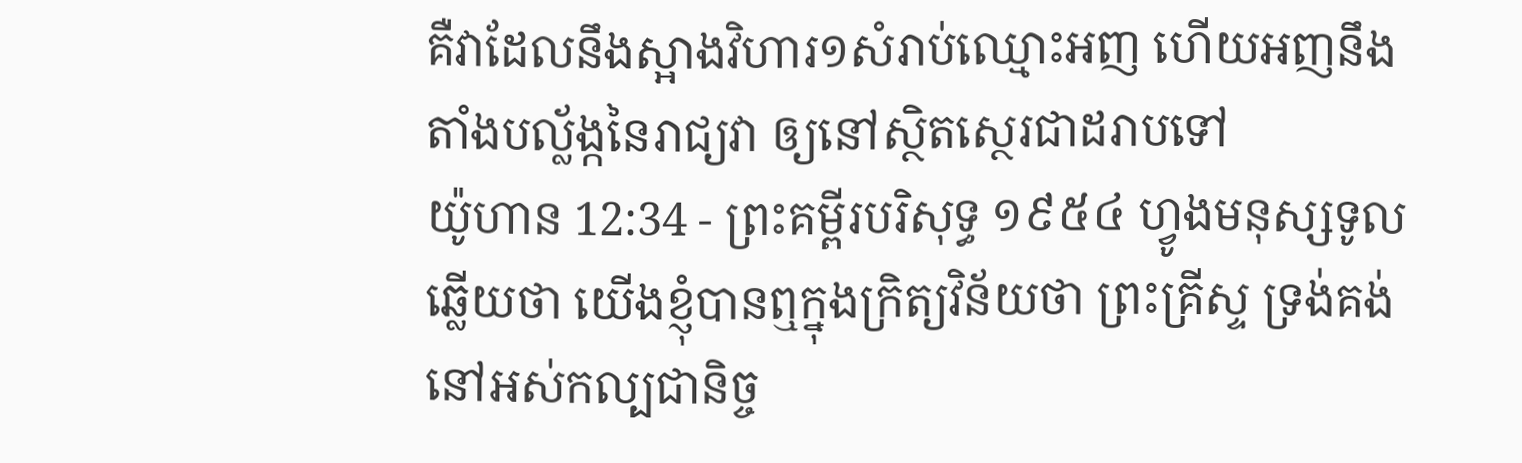គឺវាដែលនឹងស្អាងវិហារ១សំរាប់ឈ្មោះអញ ហើយអញនឹងតាំងបល្ល័ង្កនៃរាជ្យវា ឲ្យនៅស្ថិតស្ថេរជាដរាបទៅ
យ៉ូហាន 12:34 - ព្រះគម្ពីរបរិសុទ្ធ ១៩៥៤ ហ្វូងមនុស្សទូលឆ្លើយថា យើងខ្ញុំបានឮក្នុងក្រិត្យវិន័យថា ព្រះគ្រីស្ទ ទ្រង់គង់នៅអស់កល្បជានិច្ច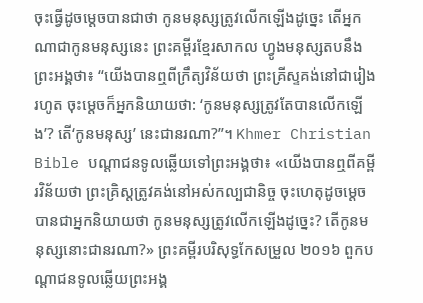ចុះធ្វើដូចម្តេចបានជាថា កូនមនុស្សត្រូវលើកឡើងដូច្នេះ តើអ្នកណាជាកូនមនុស្សនេះ ព្រះគម្ពីរខ្មែរសាកល ហ្វូងមនុស្សតបនឹងព្រះអង្គថា៖ “យើងបានឮពីក្រឹត្យវិន័យថា ព្រះគ្រីស្ទគង់នៅជារៀងរហូត ចុះម្ដេចក៏អ្នកនិយាយថា: ‘កូនមនុស្សត្រូវតែបានលើកឡើង’? តើ‘កូនមនុស្ស’ នេះជានរណា?”។ Khmer Christian Bible បណ្ដាជនទូលឆ្លើយទៅព្រះអង្គថា៖ «យើងបានឮពីគម្ពីរវិន័យថា ព្រះគ្រិស្ដត្រូវគង់នៅអស់កល្បជានិច្ច ចុះហេតុដូចម្តេចបានជាអ្នកនិយាយថា កូនមនុស្សត្រូវលើកឡើងដូច្នេះ? តើកូនមនុស្សនោះជានរណា?» ព្រះគម្ពីរបរិសុទ្ធកែសម្រួល ២០១៦ ពួកបណ្តាជនទូលឆ្លើយព្រះអង្គ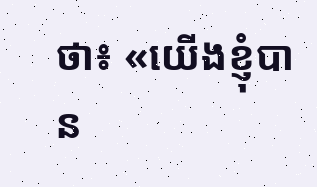ថា៖ «យើងខ្ញុំបាន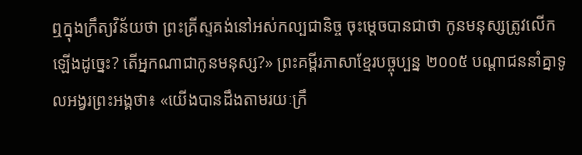ឮក្នុងក្រឹត្យវិន័យថា ព្រះគ្រីស្ទគង់នៅអស់កល្បជានិច្ច ចុះម្តេចបានជាថា កូនមនុស្សត្រូវលើកឡើងដូច្នេះ? តើអ្នកណាជាកូនមនុស្ស?» ព្រះគម្ពីរភាសាខ្មែរបច្ចុប្បន្ន ២០០៥ បណ្ដាជននាំគ្នាទូលអង្វរព្រះអង្គថា៖ «យើងបានដឹងតាមរយៈក្រឹ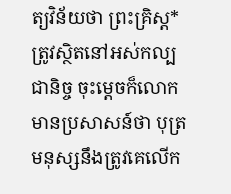ត្យវិន័យថា ព្រះគ្រិស្ត*ត្រូវស្ថិតនៅអស់កល្បជានិច្ច ចុះម្ដេចក៏លោកមានប្រសាសន៍ថា បុត្រមនុស្សនឹងត្រូវគេលើក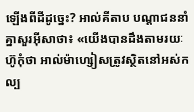ឡើងពីដីដូច្នេះ? អាល់គីតាប បណ្ដាជននាំគ្នាសួរអ៊ីសាថា៖ «យើងបានដឹងតាមរយៈហ៊ូកុំថា អាល់ម៉ាហ្សៀសត្រូវស្ថិតនៅអស់កល្ប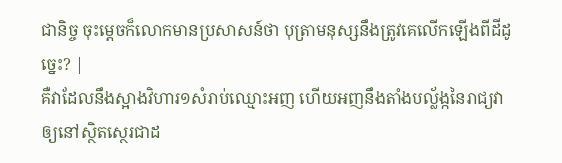ជានិច្ច ចុះម្ដេចក៏លោកមានប្រសាសន៍ថា បុត្រាមនុស្សនឹងត្រូវគេលើកឡើងពីដីដូច្នេះ? |
គឺវាដែលនឹងស្អាងវិហារ១សំរាប់ឈ្មោះអញ ហើយអញនឹងតាំងបល្ល័ង្កនៃរាជ្យវា ឲ្យនៅស្ថិតស្ថេរជាដ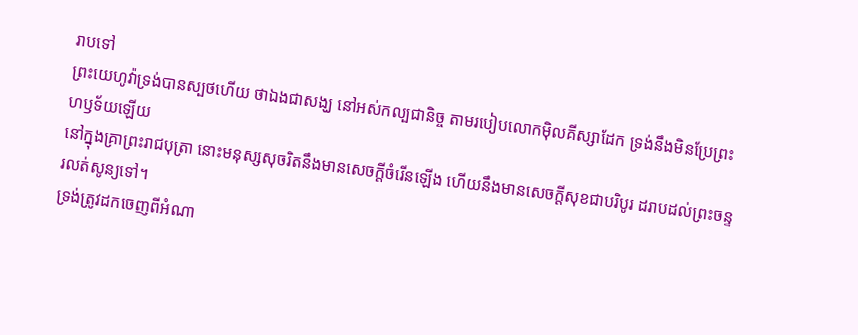រាបទៅ
ព្រះយេហូវ៉ាទ្រង់បានស្បថហើយ ថាឯងជាសង្ឃ នៅអស់កល្បជានិច្ច តាមរបៀបលោកម៉ិលគីស្សាដែក ទ្រង់នឹងមិនប្រែព្រះហឫទ័យឡើយ
នៅក្នុងគ្រាព្រះរាជបុត្រា នោះមនុស្សសុចរិតនឹងមានសេចក្ដីចំរើនឡើង ហើយនឹងមានសេចក្ដីសុខជាបរិបូរ ដរាបដល់ព្រះចន្ទរលត់សូន្យទៅ។
ទ្រង់ត្រូវដកចេញពីអំណា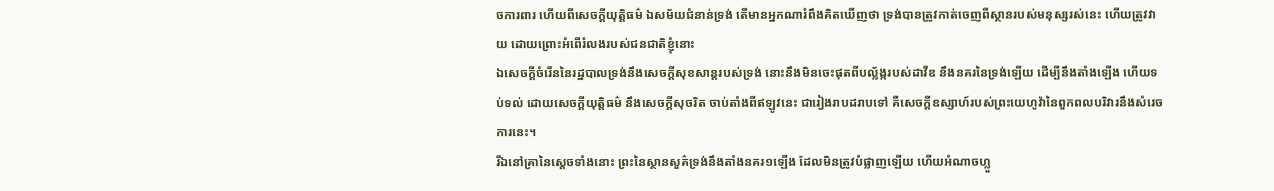ចការពារ ហើយពីសេចក្ដីយុត្តិធម៌ ឯសម័យជំនាន់ទ្រង់ តើមានអ្នកណារំពឹងគិតឃើញថា ទ្រង់បានត្រូវកាត់ចេញពីស្ថានរបស់មនុស្សរស់នេះ ហើយត្រូវវាយ ដោយព្រោះអំពើរំលងរបស់ជនជាតិខ្ញុំនោះ
ឯសេចក្ដីចំរើននៃរដ្ឋបាលទ្រង់នឹងសេចក្ដីសុខសាន្តរបស់ទ្រង់ នោះនឹងមិនចេះផុតពីបល្ល័ង្ករបស់ដាវីឌ នឹងនគរនៃទ្រង់ឡើយ ដើម្បីនឹងតាំងឡើង ហើយទប់ទល់ ដោយសេចក្ដីយុត្តិធម៌ នឹងសេចក្ដីសុចរិត ចាប់តាំងពីឥឡូវនេះ ជារៀងរាបដរាបទៅ គឺសេចក្ដីឧស្សាហ៍របស់ព្រះយេហូវ៉ានៃពួកពលបរិវារនឹងសំរេចការនេះ។
រីឯនៅគ្រានៃស្តេចទាំងនោះ ព្រះនៃស្ថានសួគ៌ទ្រង់នឹងតាំងនគរ១ឡើង ដែលមិនត្រូវបំផ្លាញឡើយ ហើយអំណាចហ្លួ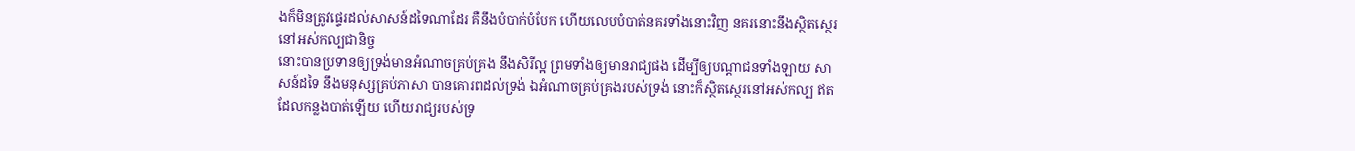ងក៏មិនត្រូវផ្ទេរដល់សាសន៍ដទៃណាដែរ គឺនឹងបំបាក់បំបែក ហើយលេបបំបាត់នគរទាំងនោះវិញ នគរនោះនឹងស្ថិតស្ថេរនៅអស់កល្បជានិច្ច
នោះបានប្រទានឲ្យទ្រង់មានអំណាចគ្រប់គ្រង នឹងសិរីល្អ ព្រមទាំងឲ្យមានរាជ្យផង ដើម្បីឲ្យបណ្តាជនទាំងឡាយ សាសន៍ដទៃ នឹងមនុស្សគ្រប់ភាសា បានគោរពដល់ទ្រង់ ឯអំណាចគ្រប់គ្រងរបស់ទ្រង់ នោះក៏ស្ថិតស្ថេរនៅអស់កល្ប ឥតដែលកន្លងបាត់ឡើយ ហើយរាជ្យរបស់ទ្រ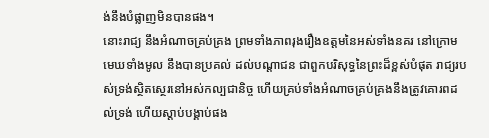ង់នឹងបំផ្លាញមិនបានផង។
នោះរាជ្យ នឹងអំណាចគ្រប់គ្រង ព្រមទាំងភាពរុងរឿងឧត្តមនៃអស់ទាំងនគរ នៅក្រោមមេឃទាំងមូល នឹងបានប្រគល់ ដល់បណ្តាជន ជាពួកបរិសុទ្ធនៃព្រះដ៏ខ្ពស់បំផុត រាជ្យរបស់ទ្រង់ស្ថិតស្ថេរនៅអស់កល្បជានិច្ច ហើយគ្រប់ទាំងអំណាចគ្រប់គ្រងនឹងត្រូវគោរពដល់ទ្រង់ ហើយស្តាប់បង្គាប់ផង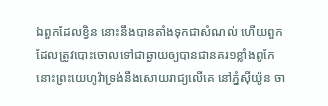ឯពួកដែលខ្វិន នោះនឹងបានតាំងទុកជាសំណល់ ហើយពួកដែលត្រូវបោះចោលទៅជាឆ្ងាយឲ្យបានជានគរ១ខ្លាំងពូកែ នោះព្រះយេហូវ៉ាទ្រង់នឹងសោយរាជ្យលើគេ នៅភ្នំស៊ីយ៉ូន ចា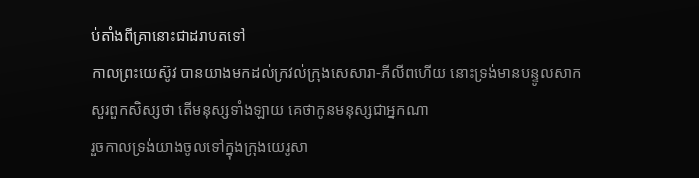ប់តាំងពីគ្រានោះជាដរាបតទៅ
កាលព្រះយេស៊ូវ បានយាងមកដល់ក្រវល់ក្រុងសេសារា-ភីលីពហើយ នោះទ្រង់មានបន្ទូលសាកសួរពួកសិស្សថា តើមនុស្សទាំងឡាយ គេថាកូនមនុស្សជាអ្នកណា
រួចកាលទ្រង់យាងចូលទៅក្នុងក្រុងយេរូសា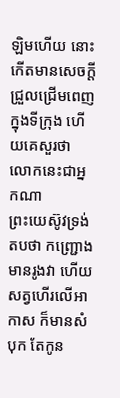ឡិមហើយ នោះកើតមានសេចក្ដីជ្រួលជ្រើមពេញក្នុងទីក្រុង ហើយគេសួរថា លោកនេះជាអ្នកណា
ព្រះយេស៊ូវទ្រង់តបថា កញ្ជ្រោងមានរូងវា ហើយសត្វហើរលើអាកាស ក៏មានសំបុក តែកូន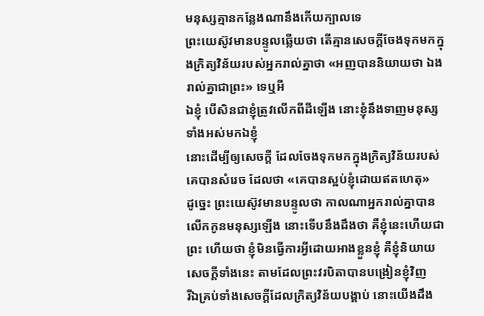មនុស្សគ្មានកន្លែងណានឹងកើយក្បាលទេ
ព្រះយេស៊ូវមានបន្ទូលឆ្លើយថា តើគ្មានសេចក្ដីចែងទុកមកក្នុងក្រិត្យវិន័យរបស់អ្នករាល់គ្នាថា «អញបាននិយាយថា ឯងរាល់គ្នាជាព្រះ» ទេឬអី
ឯខ្ញុំ បើសិនជាខ្ញុំត្រូវលើកពីដីឡើង នោះខ្ញុំនឹងទាញមនុស្សទាំងអស់មកឯខ្ញុំ
នោះដើម្បីឲ្យសេចក្ដី ដែលចែងទុកមកក្នុងក្រិត្យវិន័យរបស់គេបានសំរេច ដែលថា «គេបានស្អប់ខ្ញុំដោយឥតហេតុ»
ដូច្នេះ ព្រះយេស៊ូវមានបន្ទូលថា កាលណាអ្នករាល់គ្នាបានលើកកូនមនុស្សឡើង នោះទើបនឹងដឹងថា គឺខ្ញុំនេះហើយជាព្រះ ហើយថា ខ្ញុំមិនធ្វើការអ្វីដោយអាងខ្លួនខ្ញុំ គឺខ្ញុំនិយាយសេចក្ដីទាំងនេះ តាមដែលព្រះវរបិតាបានបង្រៀនខ្ញុំវិញ
រីឯគ្រប់ទាំងសេចក្ដីដែលក្រិត្យវិន័យបង្គាប់ នោះយើងដឹង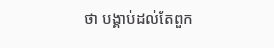ថា បង្គាប់ដល់តែពួក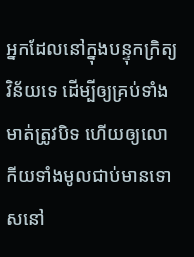អ្នកដែលនៅក្នុងបន្ទុកក្រិត្យវិន័យទេ ដើម្បីឲ្យគ្រប់ទាំងមាត់ត្រូវបិទ ហើយឲ្យលោកីយទាំងមូលជាប់មានទោសនៅ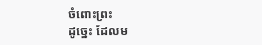ចំពោះព្រះ
ដូច្នេះ ដែលម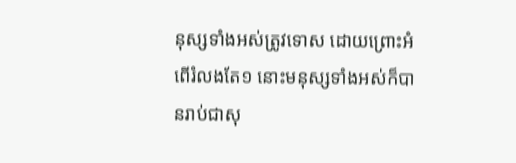នុស្សទាំងអស់ត្រូវទោស ដោយព្រោះអំពើរំលងតែ១ នោះមនុស្សទាំងអស់ក៏បានរាប់ជាសុ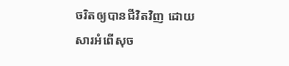ចរិតឲ្យបានជីវិតវិញ ដោយសារអំពើសុច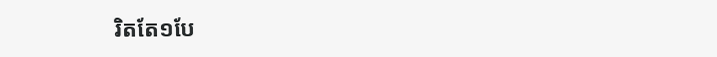រិតតែ១បែ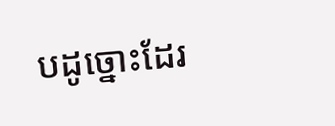បដូច្នោះដែរ